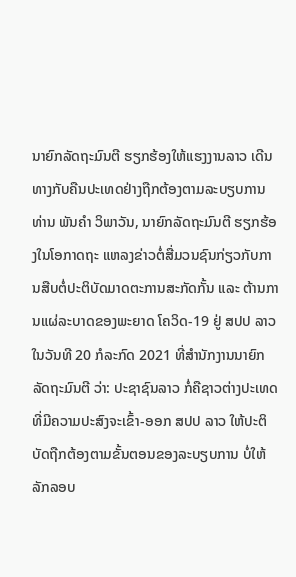ນາຍົກລັດຖະມົນຕີ ຮຽກຮ້ອງໃຫ້ແຮງງານລາວ ເດີນທາງກັບຄືນປະເທດຢ່າງຖືກຕ້ອງຕາມລະບຽບການ
ທ່ານ ພັນຄໍາ ວິພາວັນ, ນາຍົກລັດຖະມົນຕີ ຮຽກຮ້ອງໃນໂອກາດຖະ ແຫລງຂ່າວຕໍ່ສື່ມວນຊົນກ່ຽວກັບການສືບຕໍ່ປະຕິບັດມາດຕະການສະກັດກັ້ນ ແລະ ຕ້ານການແຜ່ລະບາດຂອງພະຍາດ ໂຄວິດ-19 ຢູ່ ສປປ ລາວ ໃນວັນທີ 20 ກໍລະກົດ 2021 ທີ່ສໍານັກງານນາຍົກລັດຖະມົນຕີ ວ່າ: ປະຊາຊົນລາວ ກໍ່ຄືຊາວຕ່າງປະເທດ ທີ່ມີຄວາມປະສົງຈະເຂົ້າ-ອອກ ສປປ ລາວ ໃຫ້ປະຕິບັດຖືກຕ້ອງຕາມຂັ້ນຕອນຂອງລະບຽບການ ບໍ່ໃຫ້ລັກລອບ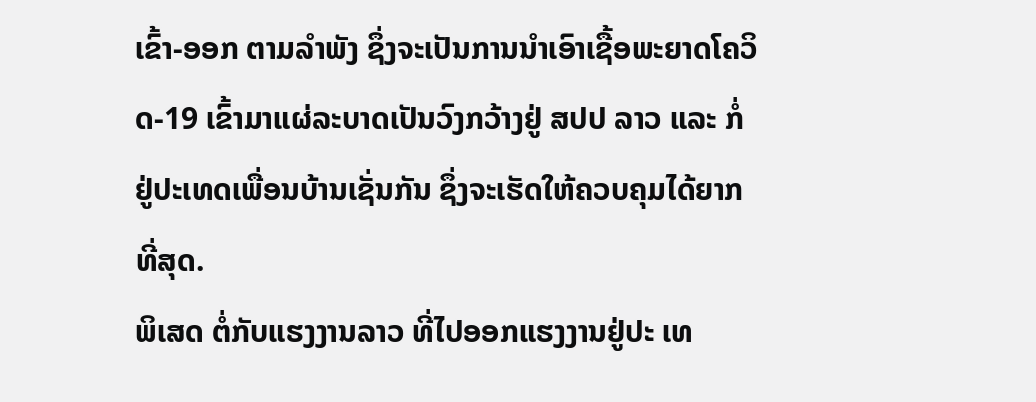ເຂົ້າ-ອອກ ຕາມລຳພັງ ຊຶ່ງຈະເປັນການນຳເອົາເຊື້ອພະຍາດໂຄວິດ-19 ເຂົ້າມາແຜ່ລະບາດເປັນວົງກວ້າງຢູ່ ສປປ ລາວ ແລະ ກໍ່ຢູ່ປະເທດເພື່ອນບ້ານເຊັ່ນກັນ ຊຶ່ງຈະເຮັດໃຫ້ຄວບຄຸມໄດ້ຍາກທີ່ສຸດ.
ພິເສດ ຕໍ່ກັບແຮງງານລາວ ທີ່ໄປອອກແຮງງານຢູ່ປະ ເທ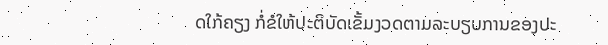ດໃກ້ຄຽງ ກໍ່ຂໍໃຫ້ປະຕິບັດເຂັ້ມງວດຕາມລະບຽບການຂອງປະ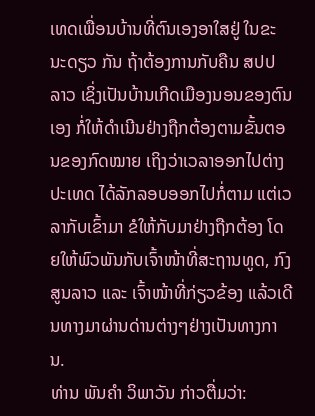ເທດເພື່ອນບ້ານທີ່ຕົນເອງອາໃສຢູ່ ໃນຂະນະດຽວ ກັນ ຖ້າຕ້ອງການກັບຄືນ ສປປ ລາວ ເຊິ່ງເປັນບ້ານເກີດເມືອງນອນຂອງຕົນເອງ ກໍ່ໃຫ້ດຳເນີນຢ່າງຖືກຕ້ອງຕາມຂັ້ນຕອນຂອງກົດໝາຍ ເຖິງວ່າເວລາອອກໄປຕ່າງປະເທດ ໄດ້ລັກລອບອອກໄປກໍ່ຕາມ ແຕ່ເວລາກັບເຂົ້າມາ ຂໍໃຫ້ກັບມາຢ່າງຖືກຕ້ອງ ໂດຍໃຫ້ພົວພັນກັບເຈົ້າໜ້າທີ່ສະຖານທູດ, ກົງສູນລາວ ແລະ ເຈົ້າໜ້າທີ່ກ່ຽວຂ້ອງ ແລ້ວເດີນທາງມາຜ່ານດ່ານຕ່າງໆຢ່າງເປັນທາງການ.
ທ່ານ ພັນຄໍາ ວິພາວັນ ກ່າວຕື່ມວ່າ: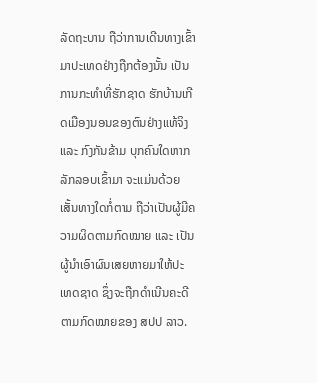ລັດຖະບານ ຖືວ່າການເດີນທາງເຂົ້າມາປະເທດຢ່າງຖືກຕ້ອງນັ້ນ ເປັນການກະທຳທີ່ຮັກຊາດ ຮັກບ້ານເກີດເມືອງນອນຂອງຕົນຢ່າງແທ້ຈິງ ແລະ ກົງກັນຂ້າມ ບຸກຄົນໃດຫາກລັກລອບເຂົ້າມາ ຈະແມ່ນດ້ວຍເສັ້ນທາງໃດກໍ່ຕາມ ຖືວ່າເປັນຜູ້ມີຄວາມຜິດຕາມກົດໝາຍ ແລະ ເປັນຜູ້ນຳເອົາຜົນເສຍຫາຍມາໃຫ້ປະ ເທດຊາດ ຊຶ່ງຈະຖືກດຳເນີນຄະດີຕາມກົດໝາຍຂອງ ສປປ ລາວ.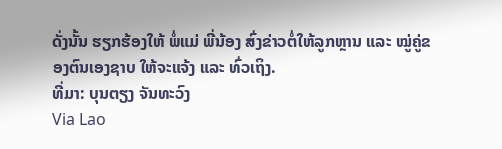ດັ່ງນັ້ນ ຮຽກຮ້ອງໃຫ້ ພໍ່ແມ່ ພີ່ນ້ອງ ສົ່ງຂ່າວຕໍ່ໃຫ້ລູກຫຼານ ແລະ ໝູ່ຄູ່ຂອງຕົນເອງຊາບ ໃຫ້ຈະແຈ້ງ ແລະ ທົ່ວເຖິງ.
ທີ່ມາ: ບຸນຕຽງ ຈັນທະວົງ
Via Lao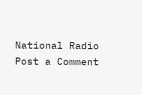National Radio
Post a Comment